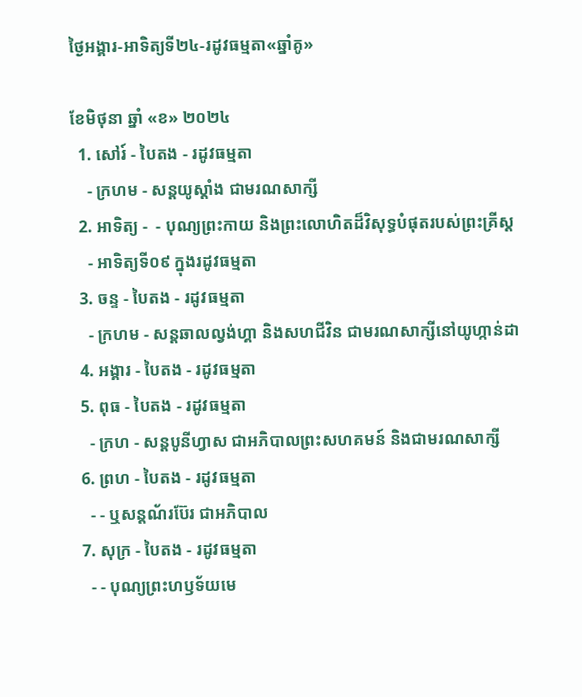ថ្ងៃអង្គារ-អាទិត្យទី២៤-រដូវធម្មតា«ឆ្នាំគូ»

ខែមិថុនា ឆ្នាំ «ខ» ២០២៤
  1. សៅរ៍ - បៃតង - រដូវធម្មតា
    - ក្រហម - សន្ដយូស្ដាំង ជាមរណសាក្សី
  2. អាទិត្យ -  - បុណ្យព្រះកាយ និងព្រះលោហិតដ៏វិសុទ្ធបំផុតរបស់ព្រះគ្រីស្ដ
    - អាទិត្យទី០៩ ក្នុងរដូវធម្មតា
  3. ចន្ទ - បៃតង - រដូវធម្មតា
    - ក្រហម - សន្ដឆាលល្វង់ហ្គា និងសហជីវិន ជាមរណសាក្សីនៅយូហ្កាន់ដា
  4. អង្គារ - បៃតង - រដូវធម្មតា
  5. ពុធ - បៃតង - រដូវធម្មតា
    - ក្រហ - សន្ដបូនីហ្វាស ជាអភិបាលព្រះសហគមន៍ និងជាមរណសាក្សី
  6. ព្រហ - បៃតង - រដូវធម្មតា
    - - ឬសន្ដណ័រប៊ែរ ជាអភិបាល
  7. សុក្រ - បៃតង - រដូវធម្មតា
    - - បុណ្យព្រះហឫទ័យមេ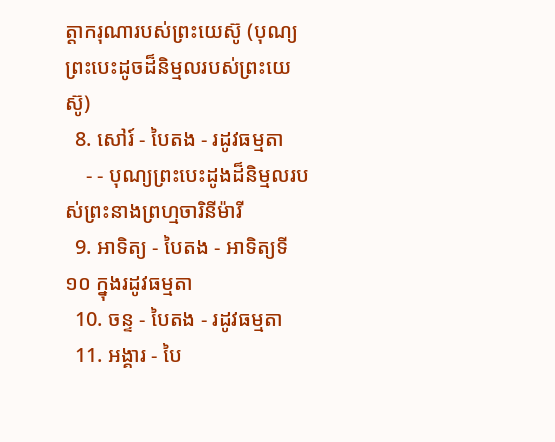ត្ដាករុណារបស់ព្រះយេស៊ូ (បុណ្យព្រះបេះដូចដ៏និម្មលរបស់ព្រះយេស៊ូ)
  8. សៅរ៍ - បៃតង - រដូវធម្មតា
    - - បុណ្យព្រះបេះដូងដ៏និម្មលរបស់ព្រះនាងព្រហ្មចារិនីម៉ារី
  9. អាទិត្យ - បៃតង - អាទិត្យទី១០ ក្នុងរដូវធម្មតា
  10. ចន្ទ - បៃតង - រដូវធម្មតា
  11. អង្គារ - បៃ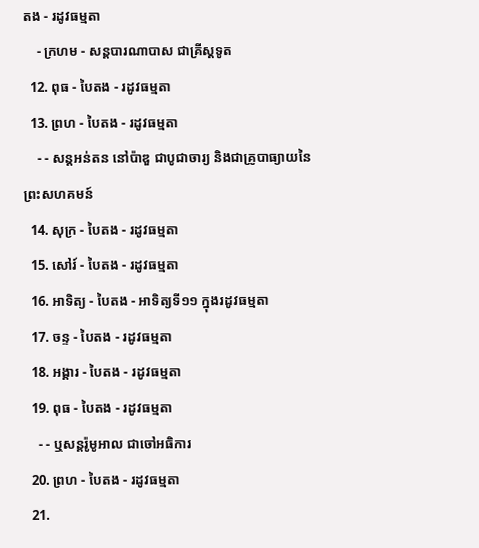តង - រដូវធម្មតា
    - ក្រហម - សន្ដបារណាបាស ជាគ្រីស្ដទូត
  12. ពុធ - បៃតង - រដូវធម្មតា
  13. ព្រហ - បៃតង - រដូវធម្មតា
    - - សន្ដអន់តន នៅប៉ាឌួ ជាបូជាចារ្យ និងជាគ្រូបាធ្យាយនៃព្រះសហគមន៍
  14. សុក្រ - បៃតង - រដូវធម្មតា
  15. សៅរ៍ - បៃតង - រដូវធម្មតា
  16. អាទិត្យ - បៃតង - អាទិត្យទី១១ ក្នុងរដូវធម្មតា
  17. ចន្ទ - បៃតង - រដូវធម្មតា
  18. អង្គារ - បៃតង - រដូវធម្មតា
  19. ពុធ - បៃតង - រដូវធម្មតា
    - - ឬសន្ដរ៉ូមូអាល ជាចៅអធិការ
  20. ព្រហ - បៃតង - រដូវធម្មតា
  21.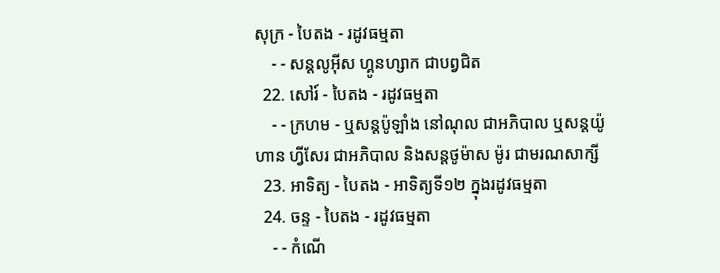សុក្រ - បៃតង - រដូវធម្មតា
    - - សន្ដលូអ៊ីស ហ្គូនហ្សាក ជាបព្វជិត
  22. សៅរ៍ - បៃតង - រដូវធម្មតា
    - - ក្រហម - ឬសន្ដប៉ូឡាំង នៅណុល ជាអភិបាល ឬសន្ដយ៉ូហាន ហ្វីសែរ ជាអភិបាល និងសន្ដថូម៉ាស ម៉ូរ ជាមរណសាក្សី
  23. អាទិត្យ - បៃតង - អាទិត្យទី១២ ក្នុងរដូវធម្មតា
  24. ចន្ទ - បៃតង - រដូវធម្មតា
    - - កំណើ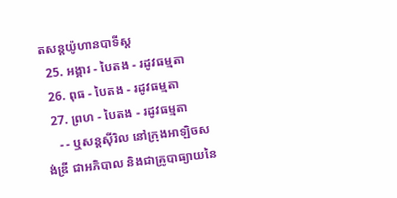តសន្ដយ៉ូហានបាទីស្ដ
  25. អង្គារ - បៃតង - រដូវធម្មតា
  26. ពុធ - បៃតង - រដូវធម្មតា
  27. ព្រហ - បៃតង - រដូវធម្មតា
    - - ឬសន្ដស៊ីរិល នៅក្រុងអាឡិចសង់ឌ្រី ជាអភិបាល និងជាគ្រូបាធ្យាយនៃ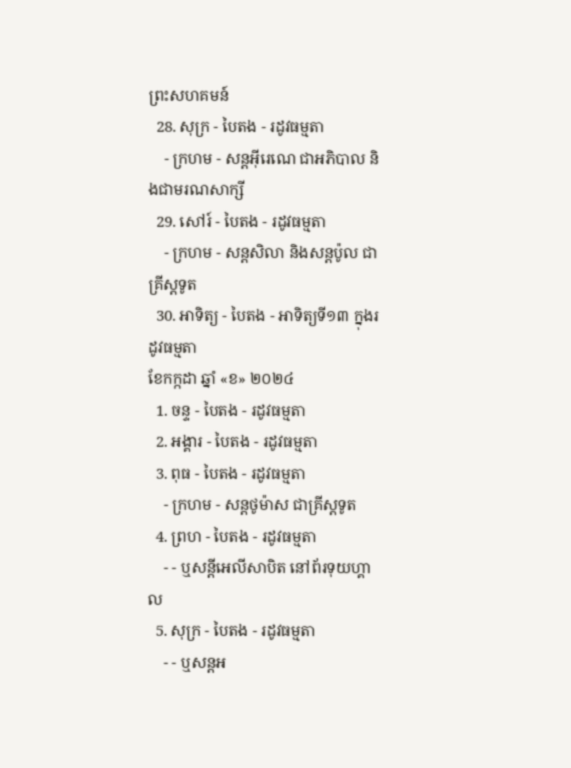ព្រះសហគមន៍
  28. សុក្រ - បៃតង - រដូវធម្មតា
    - ក្រហម - សន្ដអ៊ីរេណេ ជាអភិបាល និងជាមរណសាក្សី
  29. សៅរ៍ - បៃតង - រដូវធម្មតា
    - ក្រហម - សន្ដសិលា និងសន្ដប៉ូល ជាគ្រីស្ដទូត
  30. អាទិត្យ - បៃតង - អាទិត្យទី១៣ ក្នុងរដូវធម្មតា
ខែកក្កដា ឆ្នាំ «ខ» ២០២៤
  1. ចន្ទ - បៃតង - រដូវធម្មតា
  2. អង្គារ - បៃតង - រដូវធម្មតា
  3. ពុធ - បៃតង - រដូវធម្មតា
    - ក្រហម - សន្ដថូម៉ាស ជាគ្រីស្ដទូត
  4. ព្រហ - បៃតង - រដូវធម្មតា
    - - ឬសន្ដីអេលីសាបិត នៅព័រទុយហ្គាល
  5. សុក្រ - បៃតង - រដូវធម្មតា
    - - ឬសន្ដអ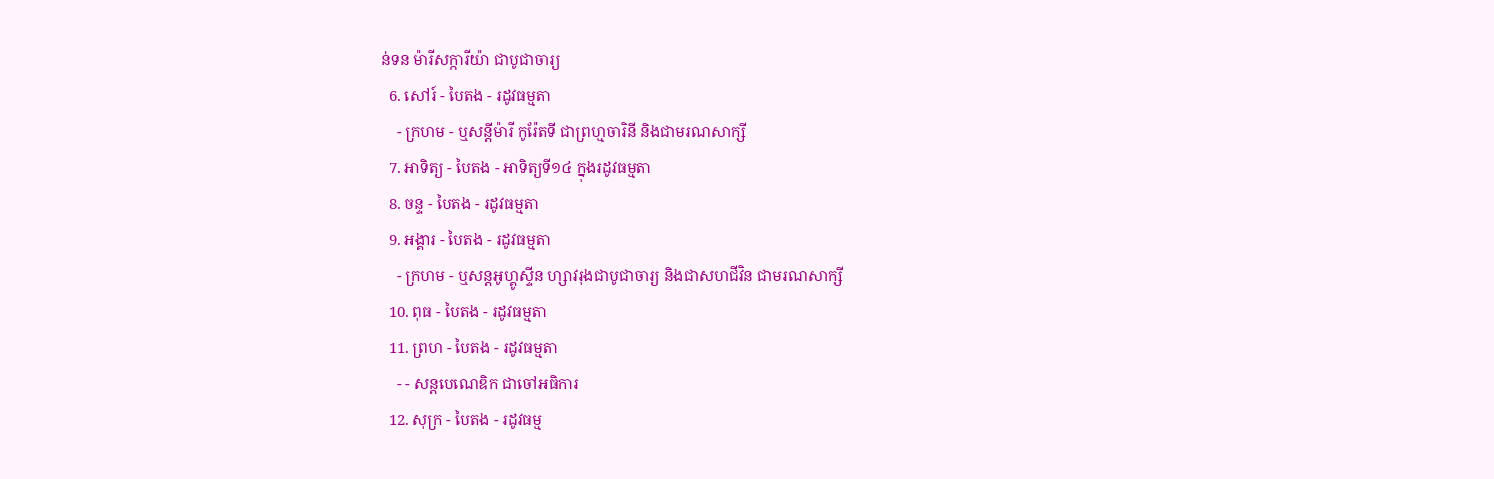ន់ទន ម៉ារីសក្ការីយ៉ា ជាបូជាចារ្យ
  6. សៅរ៍ - បៃតង - រដូវធម្មតា
    - ក្រហម - ឬសន្ដីម៉ារី កូរ៉ែតទី ជាព្រហ្មចារិនី និងជាមរណសាក្សី
  7. អាទិត្យ - បៃតង - អាទិត្យទី១៤ ក្នុងរដូវធម្មតា
  8. ចន្ទ - បៃតង - រដូវធម្មតា
  9. អង្គារ - បៃតង - រដូវធម្មតា
    - ក្រហម - ឬសន្ដអូហ្គូស្ទីន ហ្សាវរុងជាបូជាចារ្យ និងជាសហជីវិន ជាមរណសាក្សី
  10. ពុធ - បៃតង - រដូវធម្មតា
  11. ព្រហ - បៃតង - រដូវធម្មតា
    - - សន្ដបេណេឌិក ជាចៅអធិការ
  12. សុក្រ - បៃតង - រដូវធម្ម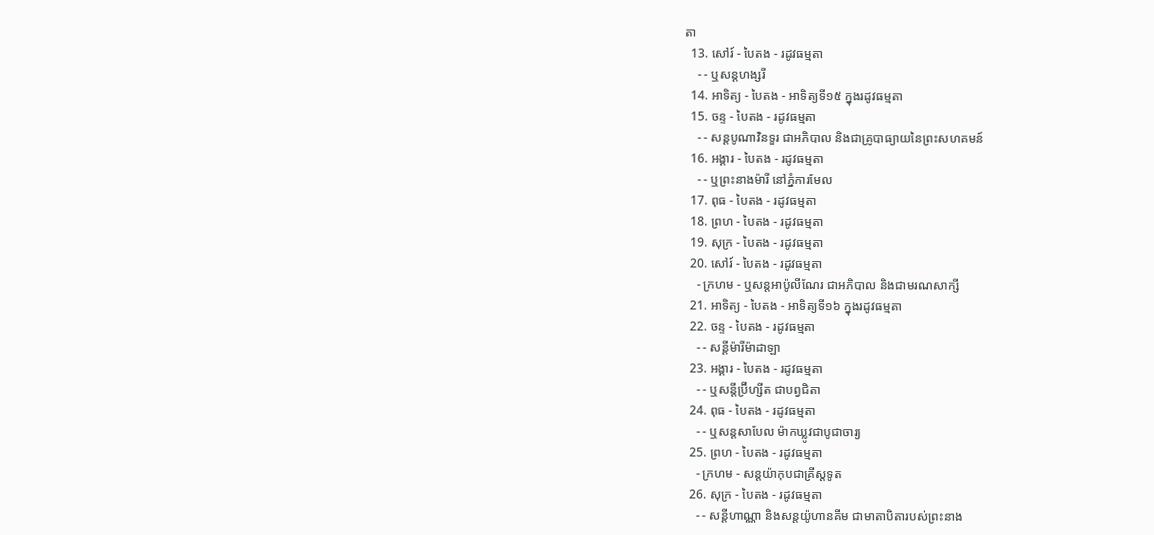តា
  13. សៅរ៍ - បៃតង - រដូវធម្មតា
    - - ឬសន្ដហង្សរី
  14. អាទិត្យ - បៃតង - អាទិត្យទី១៥ ក្នុងរដូវធម្មតា
  15. ចន្ទ - បៃតង - រដូវធម្មតា
    - - សន្ដបូណាវិនទួរ ជាអភិបាល និងជាគ្រូបាធ្យាយនៃព្រះសហគមន៍
  16. អង្គារ - បៃតង - រដូវធម្មតា
    - - ឬព្រះនាងម៉ារី នៅភ្នំការមែល
  17. ពុធ - បៃតង - រដូវធម្មតា
  18. ព្រហ - បៃតង - រដូវធម្មតា
  19. សុក្រ - បៃតង - រដូវធម្មតា
  20. សៅរ៍ - បៃតង - រដូវធម្មតា
    - ក្រហម - ឬសន្ដអាប៉ូលីណែរ ជាអភិបាល និងជាមរណសាក្សី
  21. អាទិត្យ - បៃតង - អាទិត្យទី១៦ ក្នុងរដូវធម្មតា
  22. ចន្ទ - បៃតង - រដូវធម្មតា
    - - សន្ដីម៉ារីម៉ាដាឡា
  23. អង្គារ - បៃតង - រដូវធម្មតា
    - - ឬសន្ដីប្រ៊ីហ្សីត ជាបព្វជិតា
  24. ពុធ - បៃតង - រដូវធម្មតា
    - - ឬសន្ដសាបែល ម៉ាកឃ្លូវជាបូជាចារ្យ
  25. ព្រហ - បៃតង - រដូវធម្មតា
    - ក្រហម - សន្ដយ៉ាកុបជាគ្រីស្ដទូត
  26. សុក្រ - បៃតង - រដូវធម្មតា
    - - សន្ដីហាណ្ណា និងសន្ដយ៉ូហានគីម ជាមាតាបិតារបស់ព្រះនាង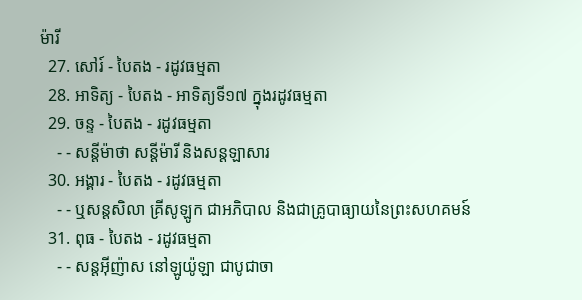ម៉ារី
  27. សៅរ៍ - បៃតង - រដូវធម្មតា
  28. អាទិត្យ - បៃតង - អាទិត្យទី១៧ ក្នុងរដូវធម្មតា
  29. ចន្ទ - បៃតង - រដូវធម្មតា
    - - សន្ដីម៉ាថា សន្ដីម៉ារី និងសន្ដឡាសារ
  30. អង្គារ - បៃតង - រដូវធម្មតា
    - - ឬសន្ដសិលា គ្រីសូឡូក ជាអភិបាល និងជាគ្រូបាធ្យាយនៃព្រះសហគមន៍
  31. ពុធ - បៃតង - រដូវធម្មតា
    - - សន្ដអ៊ីញ៉ាស នៅឡូយ៉ូឡា ជាបូជាចា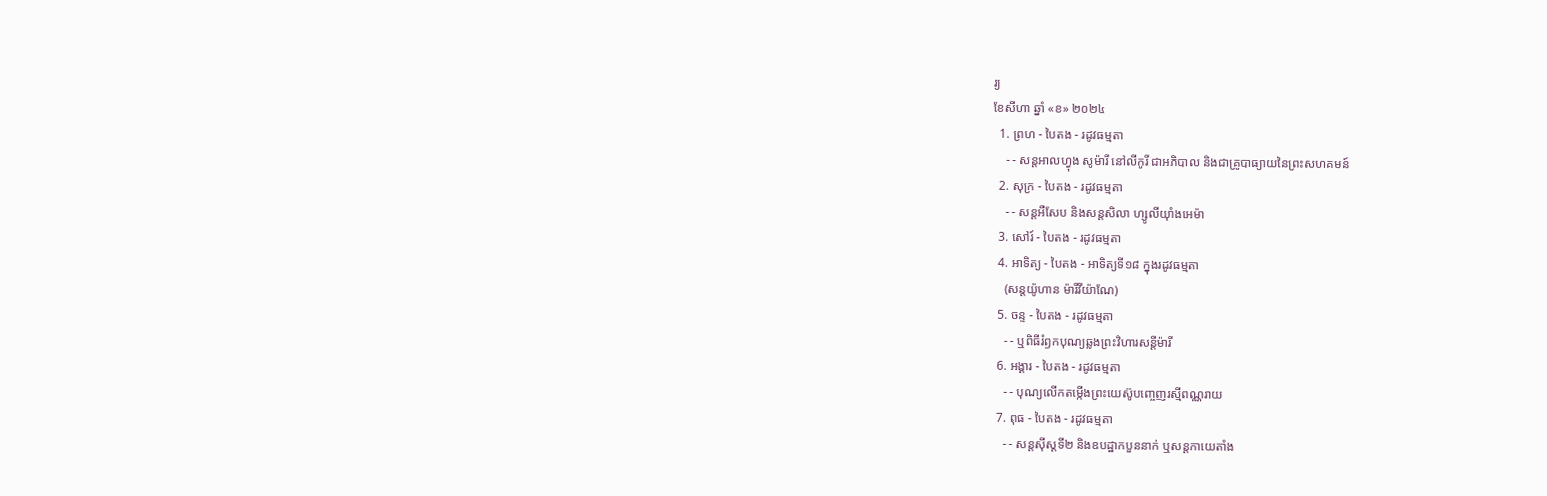រ្យ
ខែសីហា ឆ្នាំ «ខ» ២០២៤
  1. ព្រហ - បៃតង - រដូវធម្មតា
    - - សន្ដអាលហ្វុង សូម៉ារី នៅលីកូរី ជាអភិបាល និងជាគ្រូបាធ្យាយនៃព្រះសហគមន៍
  2. សុក្រ - បៃតង - រដូវធម្មតា
    - - សន្តអឺសែប និងសន្តសិលា ហ្សូលីយ៉ាំងអេម៉ា
  3. សៅរ៍ - បៃតង - រដូវធម្មតា
  4. អាទិត្យ - បៃតង - អាទិត្យទី១៨ ក្នុងរដូវធម្មតា
    (សន្តយ៉ូហាន ម៉ារីវីយ៉ាណែ)
  5. ចន្ទ - បៃតង - រដូវធម្មតា
    - - ឬពិធីរំឭកបុណ្យឆ្លងព្រះវិហារសន្តីម៉ារី
  6. អង្គារ - បៃតង - រដូវធម្មតា
    - - បុណ្យលើកតម្កើងព្រះយេស៊ូបញ្ចេញរស្មីពណ្ណរាយ
  7. ពុធ - បៃតង - រដូវធម្មតា
    - - សន្តស៊ីស្តទី២ និងឧបដ្ឋាកបួននាក់ ឬសន្តកាយេតាំង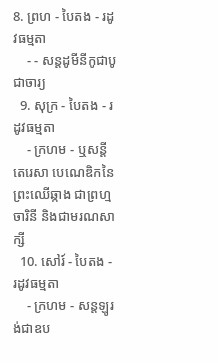8. ព្រហ - បៃតង - រដូវធម្មតា
    - - សន្តដូមីនីកូជាបូជាចារ្យ
  9. សុក្រ - បៃតង - រដូវធម្មតា
    - ក្រហម - ឬសន្ដីតេរេសា បេណេឌិកនៃព្រះឈើឆ្កាង ជាព្រហ្មចារិនី និងជាមរណសាក្សី
  10. សៅរ៍ - បៃតង - រដូវធម្មតា
    - ក្រហម - សន្តឡូរង់ជាឧប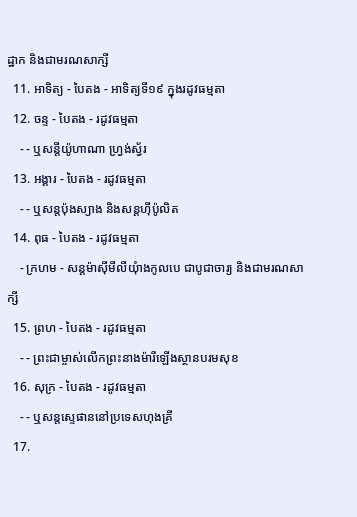ដ្ឋាក និងជាមរណសាក្សី
  11. អាទិត្យ - បៃតង - អាទិត្យទី១៩ ក្នុងរដូវធម្មតា
  12. ចន្ទ - បៃតង - រដូវធម្មតា
    - - ឬសន្តីយ៉ូហាណា ហ្រ្វង់ស្វ័រ
  13. អង្គារ - បៃតង - រដូវធម្មតា
    - - ឬសន្តប៉ុងស្យាង និងសន្តហ៊ីប៉ូលិត
  14. ពុធ - បៃតង - រដូវធម្មតា
    - ក្រហម - សន្តម៉ាស៊ីមីលីយុំាងកូលបេ ជាបូជាចារ្យ និងជាមរណសាក្សី
  15. ព្រហ - បៃតង - រដូវធម្មតា
    - - ព្រះជាម្ចាស់លើកព្រះនាងម៉ារីឡើងស្ថានបរមសុខ
  16. សុក្រ - បៃតង - រដូវធម្មតា
    - - ឬសន្តស្ទេផាននៅប្រទេសហុងគ្រី
  17.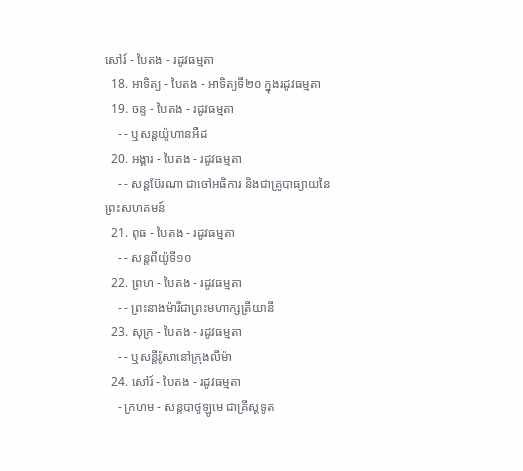សៅរ៍ - បៃតង - រដូវធម្មតា
  18. អាទិត្យ - បៃតង - អាទិត្យទី២០ ក្នុងរដូវធម្មតា
  19. ចន្ទ - បៃតង - រដូវធម្មតា
    - - ឬសន្តយ៉ូហានអឺដ
  20. អង្គារ - បៃតង - រដូវធម្មតា
    - - សន្តប៊ែរណា ជាចៅអធិការ និងជាគ្រូបាធ្យាយនៃព្រះសហគមន៍
  21. ពុធ - បៃតង - រដូវធម្មតា
    - - សន្តពីយ៉ូទី១០
  22. ព្រហ - បៃតង - រដូវធម្មតា
    - - ព្រះនាងម៉ារីជាព្រះមហាក្សត្រីយានី
  23. សុក្រ - បៃតង - រដូវធម្មតា
    - - ឬសន្តីរ៉ូសានៅក្រុងលីម៉ា
  24. សៅរ៍ - បៃតង - រដូវធម្មតា
    - ក្រហម - សន្តបាថូឡូមេ ជាគ្រីស្ដទូត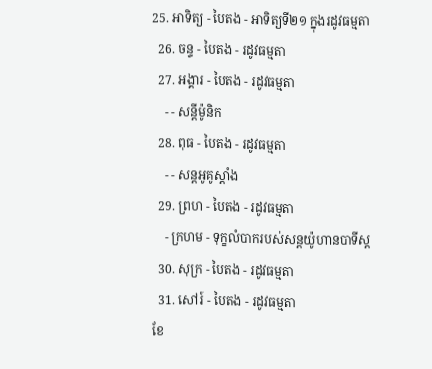25. អាទិត្យ - បៃតង - អាទិត្យទី២១ ក្នុងរដូវធម្មតា
  26. ចន្ទ - បៃតង - រដូវធម្មតា
  27. អង្គារ - បៃតង - រដូវធម្មតា
    - - សន្ដីម៉ូនិក
  28. ពុធ - បៃតង - រដូវធម្មតា
    - - សន្តអូគូស្តាំង
  29. ព្រហ - បៃតង - រដូវធម្មតា
    - ក្រហម - ទុក្ខលំបាករបស់សន្តយ៉ូហានបាទីស្ដ
  30. សុក្រ - បៃតង - រដូវធម្មតា
  31. សៅរ៍ - បៃតង - រដូវធម្មតា
ខែ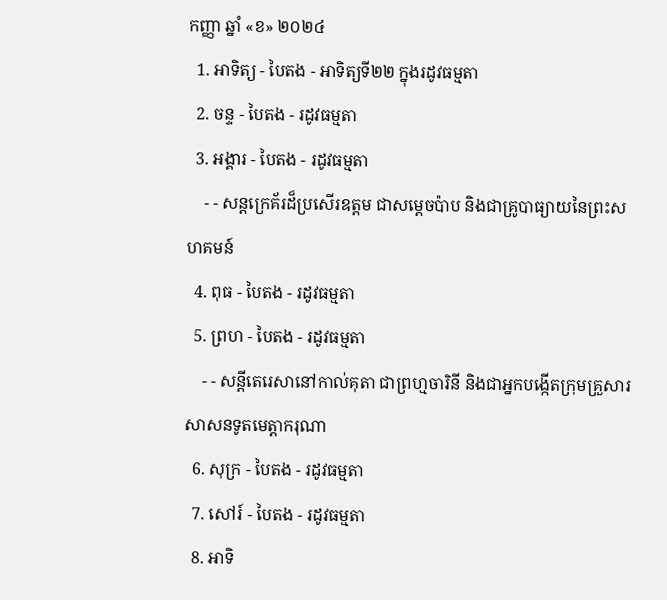កញ្ញា ឆ្នាំ «ខ» ២០២៤
  1. អាទិត្យ - បៃតង - អាទិត្យទី២២ ក្នុងរដូវធម្មតា
  2. ចន្ទ - បៃតង - រដូវធម្មតា
  3. អង្គារ - បៃតង - រដូវធម្មតា
    - - សន្តក្រេគ័រដ៏ប្រសើរឧត្តម ជាសម្ដេចប៉ាប និងជាគ្រូបាធ្យាយនៃព្រះសហគមន៍
  4. ពុធ - បៃតង - រដូវធម្មតា
  5. ព្រហ - បៃតង - រដូវធម្មតា
    - - សន្តីតេរេសានៅកាល់គុតា ជាព្រហ្មចារិនី និងជាអ្នកបង្កើតក្រុមគ្រួសារសាសនទូតមេត្ដាករុណា
  6. សុក្រ - បៃតង - រដូវធម្មតា
  7. សៅរ៍ - បៃតង - រដូវធម្មតា
  8. អាទិ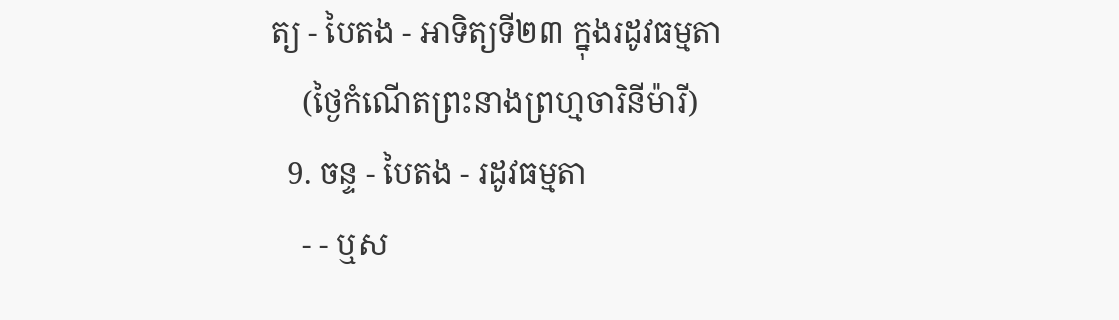ត្យ - បៃតង - អាទិត្យទី២៣ ក្នុងរដូវធម្មតា
    (ថ្ងៃកំណើតព្រះនាងព្រហ្មចារិនីម៉ារី)
  9. ចន្ទ - បៃតង - រដូវធម្មតា
    - - ឬស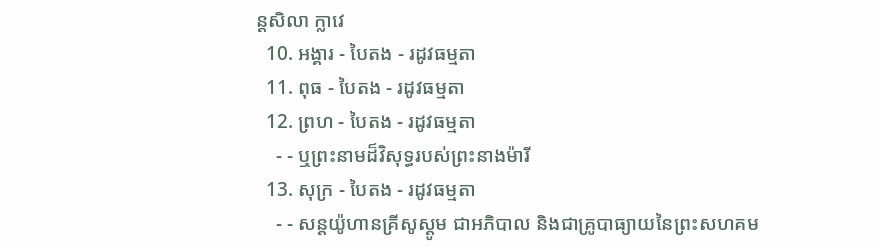ន្តសិលា ក្លាវេ
  10. អង្គារ - បៃតង - រដូវធម្មតា
  11. ពុធ - បៃតង - រដូវធម្មតា
  12. ព្រហ - បៃតង - រដូវធម្មតា
    - - ឬព្រះនាមដ៏វិសុទ្ធរបស់ព្រះនាងម៉ារី
  13. សុក្រ - បៃតង - រដូវធម្មតា
    - - សន្តយ៉ូហានគ្រីសូស្តូម ជាអភិបាល និងជាគ្រូបាធ្យាយនៃព្រះសហគម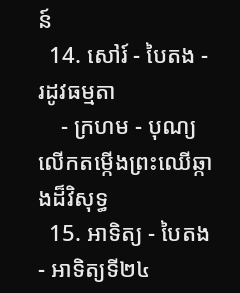ន៍
  14. សៅរ៍ - បៃតង - រដូវធម្មតា
    - ក្រហម - បុណ្យលើកតម្កើងព្រះឈើឆ្កាងដ៏វិសុទ្ធ
  15. អាទិត្យ - បៃតង - អាទិត្យទី២៤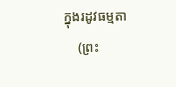ក្នុងរដូវធម្មតា
    (ព្រះ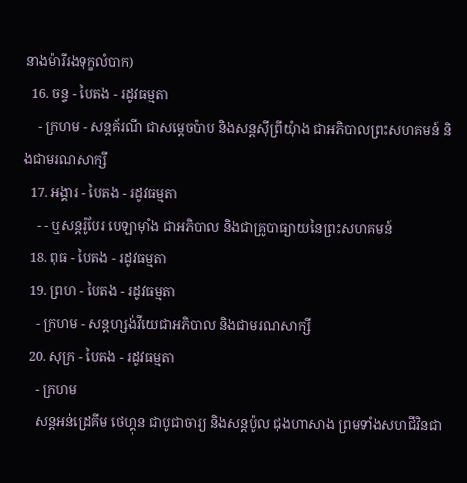នាងម៉ារីរងទុក្ខលំបាក)
  16. ចន្ទ - បៃតង - រដូវធម្មតា
    - ក្រហម - សន្តគ័រណី ជាសម្ដេចប៉ាប និងសន្តស៊ីព្រីយុំាង ជាអភិបាលព្រះសហគមន៍ និងជាមរណសាក្សី
  17. អង្គារ - បៃតង - រដូវធម្មតា
    - - ឬសន្តរ៉ូបែរ បេឡាម៉ាំង ជាអភិបាល និងជាគ្រូបាធ្យាយនៃព្រះសហគមន៍
  18. ពុធ - បៃតង - រដូវធម្មតា
  19. ព្រហ - បៃតង - រដូវធម្មតា
    - ក្រហម - សន្តហ្សង់វីយេជាអភិបាល និងជាមរណសាក្សី
  20. សុក្រ - បៃតង - រដូវធម្មតា
    - ក្រហម
    សន្តអន់ដ្រេគីម ថេហ្គុន ជាបូជាចារ្យ និងសន្តប៉ូល ជុងហាសាង ព្រមទាំងសហជីវិនជា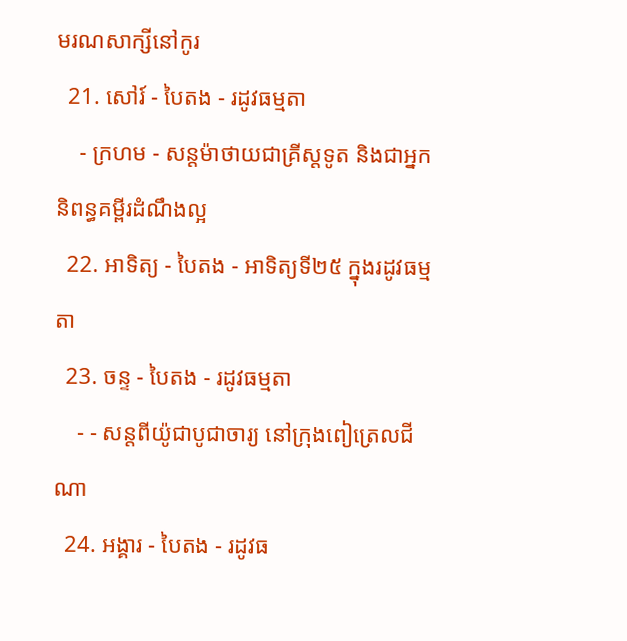មរណសាក្សីនៅកូរ
  21. សៅរ៍ - បៃតង - រដូវធម្មតា
    - ក្រហម - សន្តម៉ាថាយជាគ្រីស្តទូត និងជាអ្នកនិពន្ធគម្ពីរដំណឹងល្អ
  22. អាទិត្យ - បៃតង - អាទិត្យទី២៥ ក្នុងរដូវធម្មតា
  23. ចន្ទ - បៃតង - រដូវធម្មតា
    - - សន្តពីយ៉ូជាបូជាចារ្យ នៅក្រុងពៀត្រេលជីណា
  24. អង្គារ - បៃតង - រដូវធ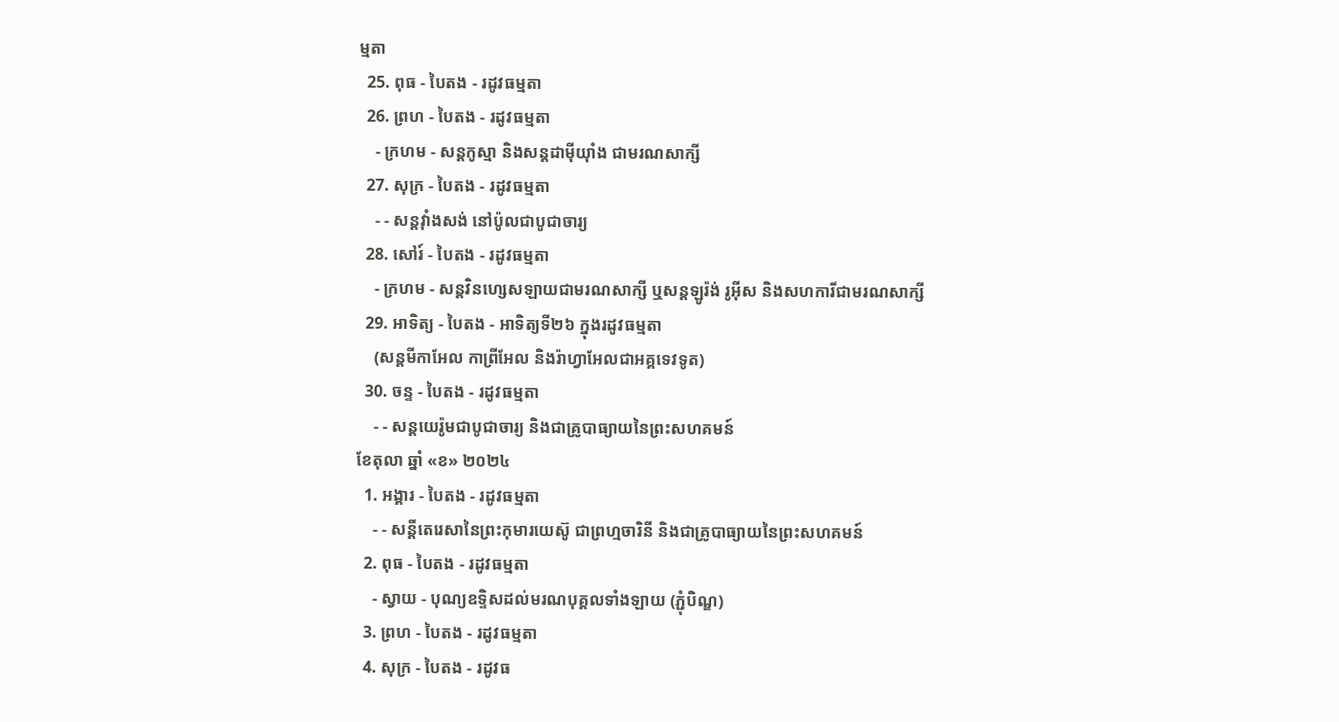ម្មតា
  25. ពុធ - បៃតង - រដូវធម្មតា
  26. ព្រហ - បៃតង - រដូវធម្មតា
    - ក្រហម - សន្តកូស្មា និងសន្តដាម៉ីយុាំង ជាមរណសាក្សី
  27. សុក្រ - បៃតង - រដូវធម្មតា
    - - សន្តវុាំងសង់ នៅប៉ូលជាបូជាចារ្យ
  28. សៅរ៍ - បៃតង - រដូវធម្មតា
    - ក្រហម - សន្តវិនហ្សេសឡាយជាមរណសាក្សី ឬសន្តឡូរ៉ង់ រូអ៊ីស និងសហការីជាមរណសាក្សី
  29. អាទិត្យ - បៃតង - អាទិត្យទី២៦ ក្នុងរដូវធម្មតា
    (សន្តមីកាអែល កាព្រីអែល និងរ៉ាហ្វាអែលជាអគ្គទេវទូត)
  30. ចន្ទ - បៃតង - រដូវធម្មតា
    - - សន្ដយេរ៉ូមជាបូជាចារ្យ និងជាគ្រូបាធ្យាយនៃព្រះសហគមន៍
ខែតុលា ឆ្នាំ «ខ» ២០២៤
  1. អង្គារ - បៃតង - រដូវធម្មតា
    - - សន្តីតេរេសានៃព្រះកុមារយេស៊ូ ជាព្រហ្មចារិនី និងជាគ្រូបាធ្យាយនៃព្រះសហគមន៍
  2. ពុធ - បៃតង - រដូវធម្មតា
    - ស្វាយ - បុណ្យឧទ្ទិសដល់មរណបុគ្គលទាំងឡាយ (ភ្ជុំបិណ្ឌ)
  3. ព្រហ - បៃតង - រដូវធម្មតា
  4. សុក្រ - បៃតង - រដូវធ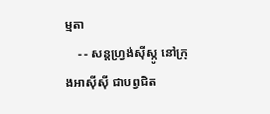ម្មតា
    - - សន្តហ្វ្រង់ស៊ីស្កូ នៅក្រុងអាស៊ីស៊ី ជាបព្វជិត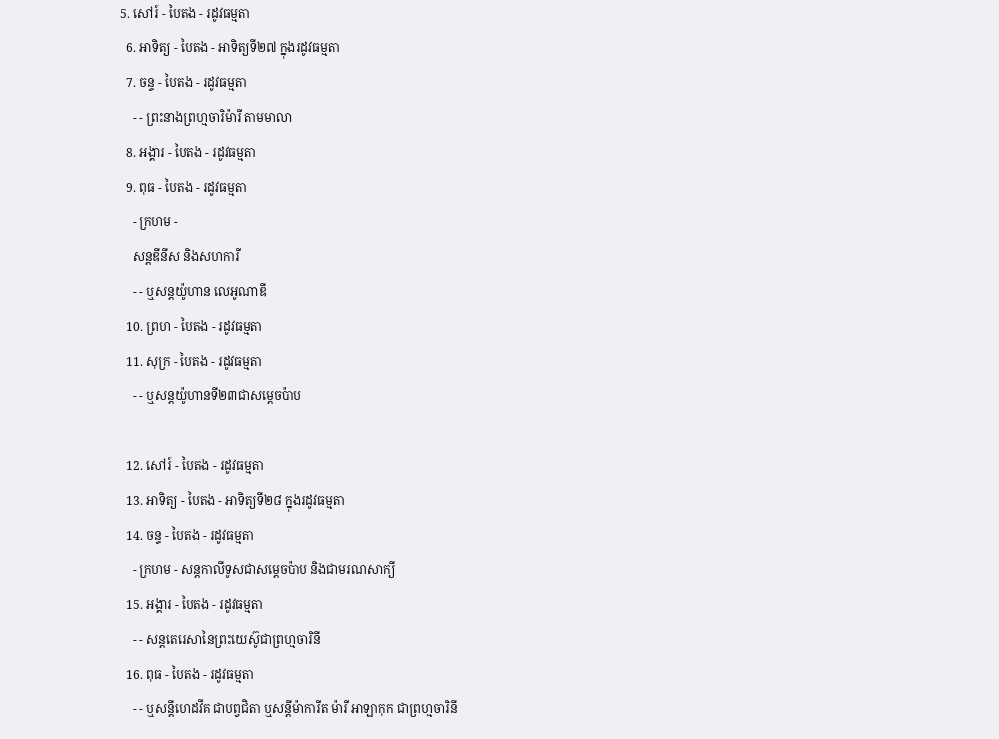5. សៅរ៍ - បៃតង - រដូវធម្មតា
  6. អាទិត្យ - បៃតង - អាទិត្យទី២៧ ក្នុងរដូវធម្មតា
  7. ចន្ទ - បៃតង - រដូវធម្មតា
    - - ព្រះនាងព្រហ្មចារិម៉ារី តាមមាលា
  8. អង្គារ - បៃតង - រដូវធម្មតា
  9. ពុធ - បៃតង - រដូវធម្មតា
    - ក្រហម -
    សន្តឌីនីស និងសហការី
    - - ឬសន្តយ៉ូហាន លេអូណាឌី
  10. ព្រហ - បៃតង - រដូវធម្មតា
  11. សុក្រ - បៃតង - រដូវធម្មតា
    - - ឬសន្តយ៉ូហានទី២៣ជាសម្តេចប៉ាប

  12. សៅរ៍ - បៃតង - រដូវធម្មតា
  13. អាទិត្យ - បៃតង - អាទិត្យទី២៨ ក្នុងរដូវធម្មតា
  14. ចន្ទ - បៃតង - រដូវធម្មតា
    - ក្រហម - សន្ដកាលីទូសជាសម្ដេចប៉ាប និងជាមរណសាក្យី
  15. អង្គារ - បៃតង - រដូវធម្មតា
    - - សន្តតេរេសានៃព្រះយេស៊ូជាព្រហ្មចារិនី
  16. ពុធ - បៃតង - រដូវធម្មតា
    - - ឬសន្ដីហេដវីគ ជាបព្វជិតា ឬសន្ដីម៉ាការីត ម៉ារី អាឡាកុក ជាព្រហ្មចារិនី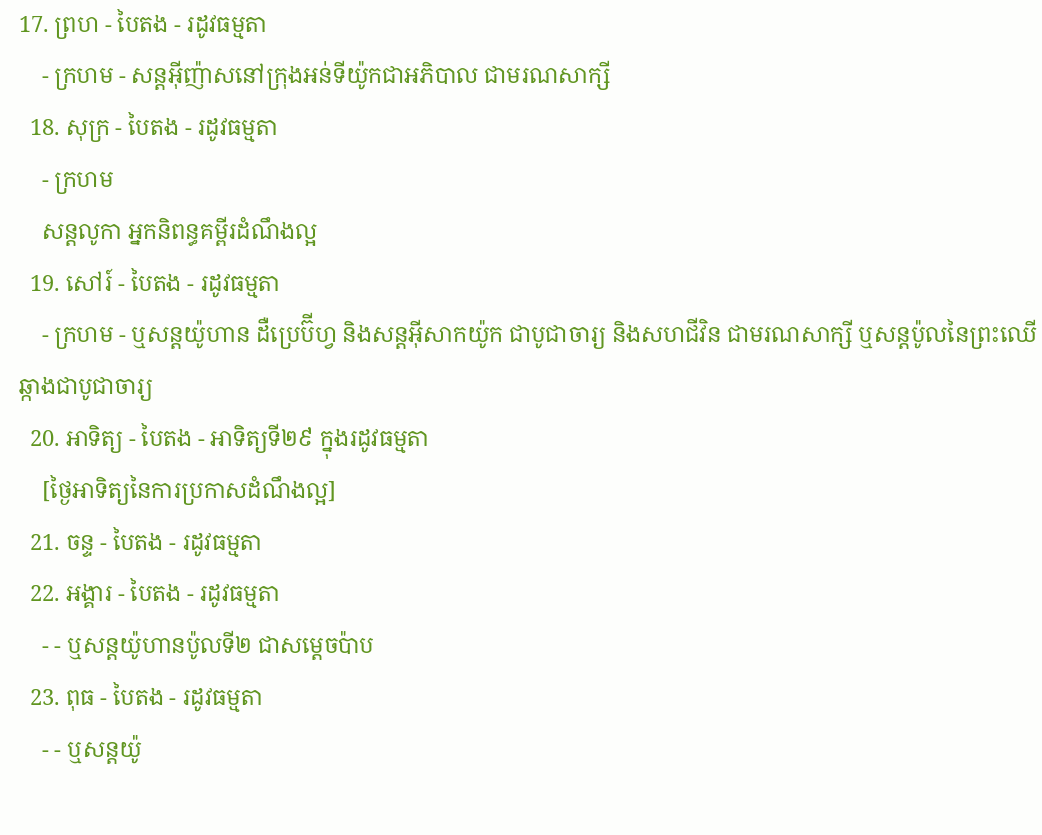17. ព្រហ - បៃតង - រដូវធម្មតា
    - ក្រហម - សន្តអ៊ីញ៉ាសនៅក្រុងអន់ទីយ៉ូកជាអភិបាល ជាមរណសាក្សី
  18. សុក្រ - បៃតង - រដូវធម្មតា
    - ក្រហម
    សន្តលូកា អ្នកនិពន្ធគម្ពីរដំណឹងល្អ
  19. សៅរ៍ - បៃតង - រដូវធម្មតា
    - ក្រហម - ឬសន្ដយ៉ូហាន ដឺប្រេប៊ីហ្វ និងសន្ដអ៊ីសាកយ៉ូក ជាបូជាចារ្យ និងសហជីវិន ជាមរណសាក្សី ឬសន្ដប៉ូលនៃព្រះឈើឆ្កាងជាបូជាចារ្យ
  20. អាទិត្យ - បៃតង - អាទិត្យទី២៩ ក្នុងរដូវធម្មតា
    [ថ្ងៃអាទិត្យនៃការប្រកាសដំណឹងល្អ]
  21. ចន្ទ - បៃតង - រដូវធម្មតា
  22. អង្គារ - បៃតង - រដូវធម្មតា
    - - ឬសន្តយ៉ូហានប៉ូលទី២ ជាសម្ដេចប៉ាប
  23. ពុធ - បៃតង - រដូវធម្មតា
    - - ឬសន្ដយ៉ូ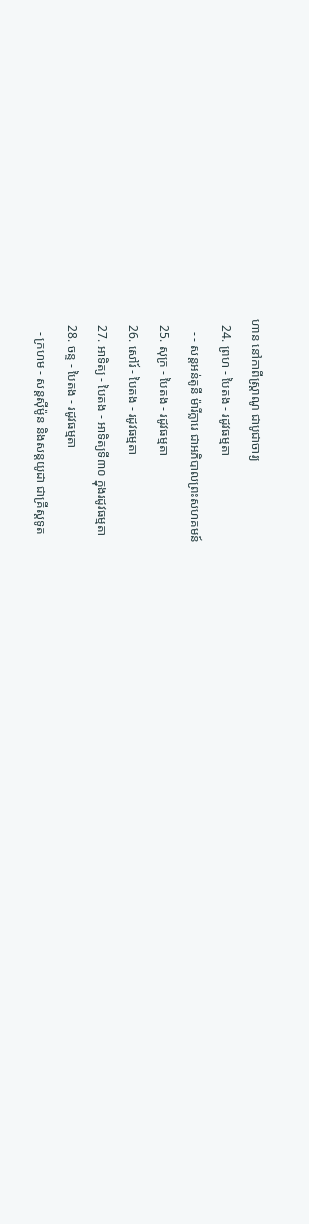ហាន នៅកាពីស្រ្ដាណូ ជាបូជាចារ្យ
  24. ព្រហ - បៃតង - រដូវធម្មតា
    - - សន្តអន់តូនី ម៉ារីក្លារេ ជាអភិបាលព្រះសហគមន៍
  25. សុក្រ - បៃតង - រដូវធម្មតា
  26. សៅរ៍ - បៃតង - រដូវធម្មតា
  27. អាទិត្យ - បៃតង - អាទិត្យទី៣០ ក្នុងរដូវធម្មតា
  28. ចន្ទ - បៃតង - រដូវធម្មតា
    - ក្រហម - សន្ដស៊ីម៉ូន និងសន្ដយូដា ជាគ្រីស្ដទូត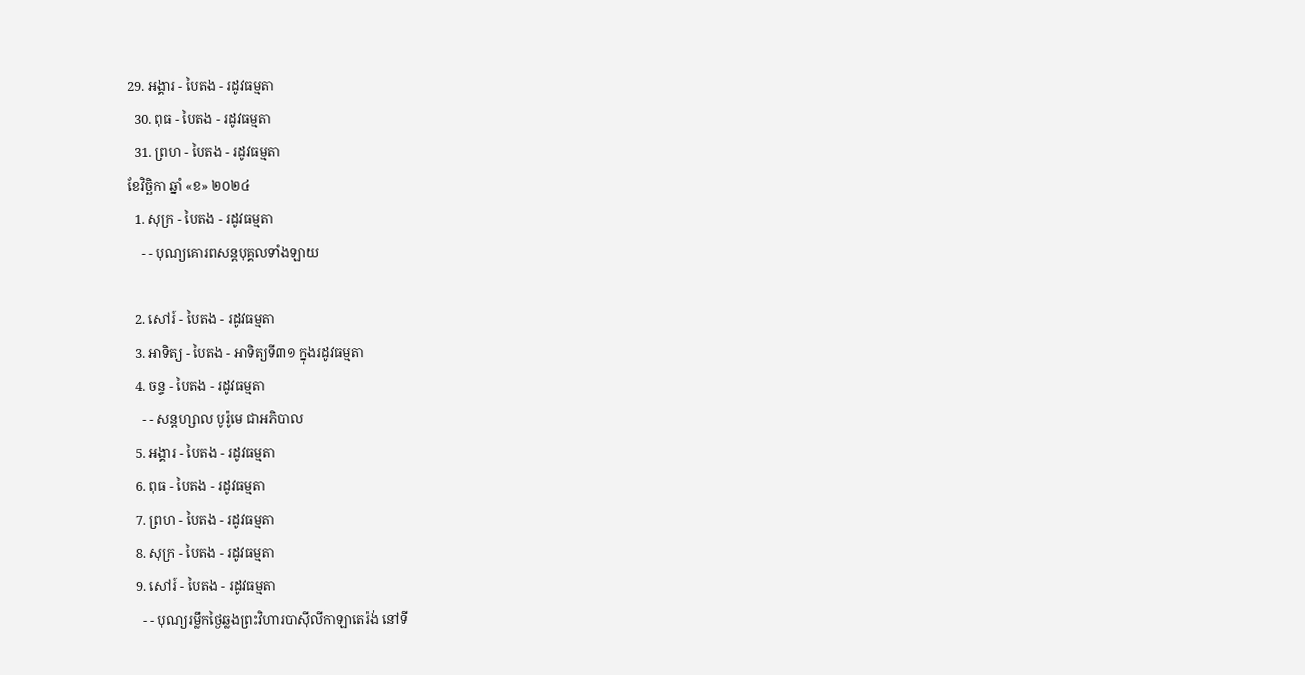29. អង្គារ - បៃតង - រដូវធម្មតា
  30. ពុធ - បៃតង - រដូវធម្មតា
  31. ព្រហ - បៃតង - រដូវធម្មតា
ខែវិច្ឆិកា ឆ្នាំ «ខ» ២០២៤
  1. សុក្រ - បៃតង - រដូវធម្មតា
    - - បុណ្យគោរពសន្ដបុគ្គលទាំងឡាយ

  2. សៅរ៍ - បៃតង - រដូវធម្មតា
  3. អាទិត្យ - បៃតង - អាទិត្យទី៣១ ក្នុងរដូវធម្មតា
  4. ចន្ទ - បៃតង - រដូវធម្មតា
    - - សន្ដហ្សាល បូរ៉ូមេ ជាអភិបាល
  5. អង្គារ - បៃតង - រដូវធម្មតា
  6. ពុធ - បៃតង - រដូវធម្មតា
  7. ព្រហ - បៃតង - រដូវធម្មតា
  8. សុក្រ - បៃតង - រដូវធម្មតា
  9. សៅរ៍ - បៃតង - រដូវធម្មតា
    - - បុណ្យរម្លឹកថ្ងៃឆ្លងព្រះវិហារបាស៊ីលីកាឡាតេរ៉ង់ នៅទី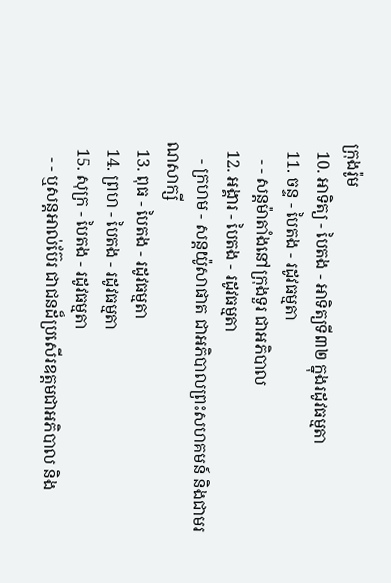ក្រុងរ៉ូម
  10. អាទិត្យ - បៃតង - អាទិត្យទី៣២ ក្នុងរដូវធម្មតា
  11. ចន្ទ - បៃតង - រដូវធម្មតា
    - - សន្ដម៉ាតាំងនៅក្រុងទួរ ជាអភិបាល
  12. អង្គារ - បៃតង - រដូវធម្មតា
    - ក្រហម - សន្ដយ៉ូសាផាត ជាអភិបាលព្រះសហគមន៍ និងជាមរណសាក្សី
  13. ពុធ - បៃតង - រដូវធម្មតា
  14. ព្រហ - បៃតង - រដូវធម្មតា
  15. សុក្រ - បៃតង - រដូវធម្មតា
    - - ឬសន្ដអាល់ប៊ែរ ជាជនដ៏ប្រសើរឧត្ដមជាអភិបាល និង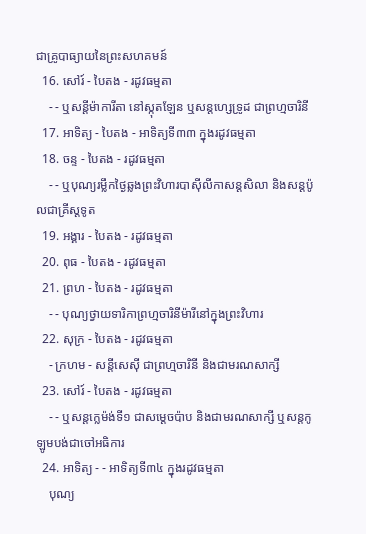ជាគ្រូបាធ្យាយនៃព្រះសហគមន៍
  16. សៅរ៍ - បៃតង - រដូវធម្មតា
    - - ឬសន្ដីម៉ាការីតា នៅស្កុតឡែន ឬសន្ដហ្សេទ្រូដ ជាព្រហ្មចារិនី
  17. អាទិត្យ - បៃតង - អាទិត្យទី៣៣ ក្នុងរដូវធម្មតា
  18. ចន្ទ - បៃតង - រដូវធម្មតា
    - - ឬបុណ្យរម្លឹកថ្ងៃឆ្លងព្រះវិហារបាស៊ីលីកាសន្ដសិលា និងសន្ដប៉ូលជាគ្រីស្ដទូត
  19. អង្គារ - បៃតង - រដូវធម្មតា
  20. ពុធ - បៃតង - រដូវធម្មតា
  21. ព្រហ - បៃតង - រដូវធម្មតា
    - - បុណ្យថ្វាយទារិកាព្រហ្មចារិនីម៉ារីនៅក្នុងព្រះវិហារ
  22. សុក្រ - បៃតង - រដូវធម្មតា
    - ក្រហម - សន្ដីសេស៊ី ជាព្រហ្មចារិនី និងជាមរណសាក្សី
  23. សៅរ៍ - បៃតង - រដូវធម្មតា
    - - ឬសន្ដក្លេម៉ង់ទី១ ជាសម្ដេចប៉ាប និងជាមរណសាក្សី ឬសន្ដកូឡូមបង់ជាចៅអធិការ
  24. អាទិត្យ - - អាទិត្យទី៣៤ ក្នុងរដូវធម្មតា
    បុណ្យ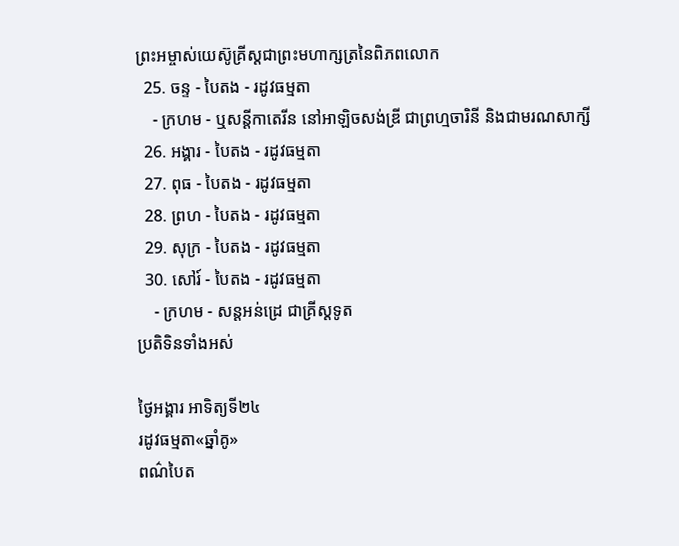ព្រះអម្ចាស់យេស៊ូគ្រីស្ដជាព្រះមហាក្សត្រនៃពិភពលោក
  25. ចន្ទ - បៃតង - រដូវធម្មតា
    - ក្រហម - ឬសន្ដីកាតេរីន នៅអាឡិចសង់ឌ្រី ជាព្រហ្មចារិនី និងជាមរណសាក្សី
  26. អង្គារ - បៃតង - រដូវធម្មតា
  27. ពុធ - បៃតង - រដូវធម្មតា
  28. ព្រហ - បៃតង - រដូវធម្មតា
  29. សុក្រ - បៃតង - រដូវធម្មតា
  30. សៅរ៍ - បៃតង - រដូវធម្មតា
    - ក្រហម - សន្ដអន់ដ្រេ ជាគ្រីស្ដទូត
ប្រតិទិនទាំងអស់

ថ្ងៃអង្គារ អាទិត្យទី២៤
រដូវធម្មតា«ឆ្នាំគូ»
ពណ៌បៃត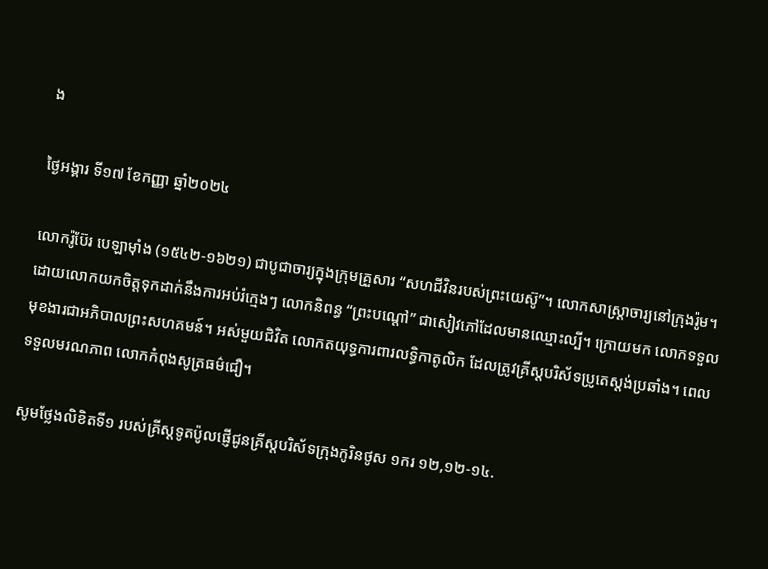ង

ថ្ងៃអង្គារ ទី១៧ ខែកញ្ញា ឆ្នាំ២០២៤

លោករ៉ូប៊ែរ បេឡាម៉ាំង (១៥៤២-១៦២១) ជាបូជាចារ្យក្នុងក្រុមគ្រួសារ “សហជីវិនរបស់ព្រះយេស៊ូ”។ លោកសាស្ត្រាចារ្យនៅក្រុងរ៉ូម។ ដោយលោកយកចិត្តទុកដាក់នឹងការអប់រំក្មេងៗ លោកនិពន្ធ “ព្រះបណ្តៅ” ជាសៀវភៅដែលមានឈ្មោះល្បី។ ក្រោយមក លោកទទួលមុខងារជាអភិបាលព្រះសហគមន៍។ អស់មួយជិវិត លោកតយុទ្ធការពារលទ្ធិកាតូលិក ដែលត្រូវគ្រីស្តបរិស័ទប្រូតេស្តង់ប្រឆាំង។ ពេលទទួលមរណភាព លោកកំពុងសូត្រធម៌ជឿ។

សូមថ្លែងលិខិតទី១ របស់គ្រីស្ដទូតប៉ូលផ្ញើជូនគ្រីស្ដបរិស័ទក្រុងកូរិនថូស ១ករ ១២,១២-១៤.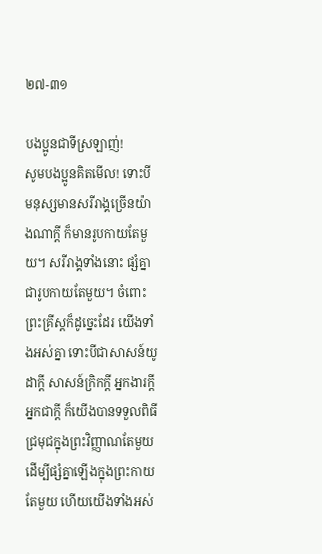២៧-៣១

បងប្អូនជាទីស្រឡាញ់!
សូមបងប្អូនគិតមើល! ទោះបីមនុស្សមានសរីរាង្គច្រើនយ៉ាងណាក្ដី ក៏មានរូបកាយតែមួយ។ សរីរាង្គទាំងនោះ ផ្សំគ្នាជារូបកាយតែមួយ។ ចំពោះព្រះគ្រីស្ដក៏ដូច្នេះដែរ យើងទាំងអស់គ្នា ទោះបីជាសាសន៍យូដាក្ដី សាសន៍ក្រិកក្ដី អ្នកងារក្ដី អ្នកជាក្ដី ក៏យើងបានទទួលពិធីជ្រមុជក្នុងព្រះវិញ្ញាណតែមួយ ដើម្បីផ្សំគ្នាឡើងក្នុងព្រះកាយតែមួយ ហើយយើងទាំងអស់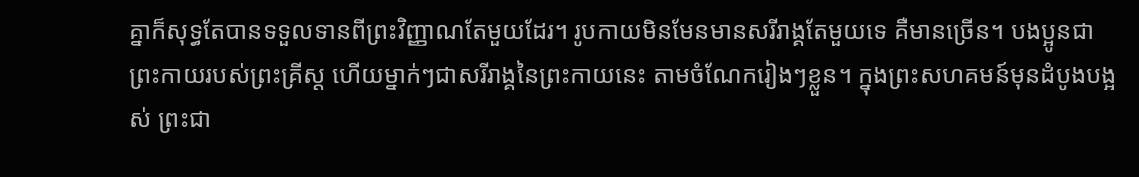គ្នាក៏សុទ្ធតែបានទទួលទានពីព្រះវិញ្ញាណតែមួយដែរ។ រូបកាយមិនមែនមានសរីរាង្គតែមួយទេ គឺមានច្រើន។ បងប្អូនជាព្រះកាយរបស់ព្រះគ្រីស្ដ ហើយម្នាក់ៗជាសរីរាង្គនៃព្រះកាយនេះ តាមចំណែករៀងៗខ្លួន។ ក្នុងព្រះសហគមន៍មុនដំបូងបង្អស់ ព្រះជា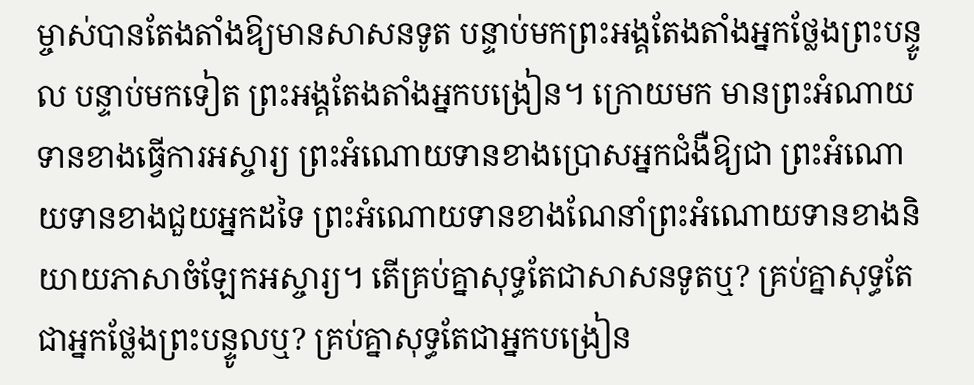ម្ចាស់បានតែងតាំងឱ្យមានសាសនទូត បន្ទាប់មកព្រះអង្គតែងតាំងអ្នកថ្លែងព្រះបន្ទូល បន្ទាប់មកទៀត ព្រះអង្គតែងតាំងអ្នកបង្រៀន។ ក្រោយមក មានព្រះអំណាយទានខាងធ្វើការអស្ចារ្យ ព្រះអំណោយទានខាងប្រោសអ្នកជំងឺឱ្យជា ព្រះអំណោយទានខាងជួយអ្នកដទៃ ព្រះអំណោយទានខាងណែនាំព្រះអំណោយទានខាងនិយាយភាសាចំឡែកអស្ចារ្យ។ តើគ្រប់គ្នាសុទ្ធតែជាសាសនទូតឬ? គ្រប់គ្នាសុទ្ធតែជាអ្នកថ្លែងព្រះបន្ទូលឬ? គ្រប់គ្នាសុទ្ធតែជាអ្នកបង្រៀន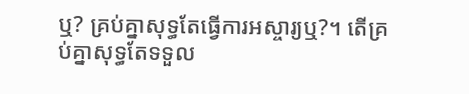ឬ? គ្រប់គ្នាសុទ្ធតែធើ្វការអស្ចារ្យឬ?។ តើគ្រប់គ្នាសុទ្ធតែទទួល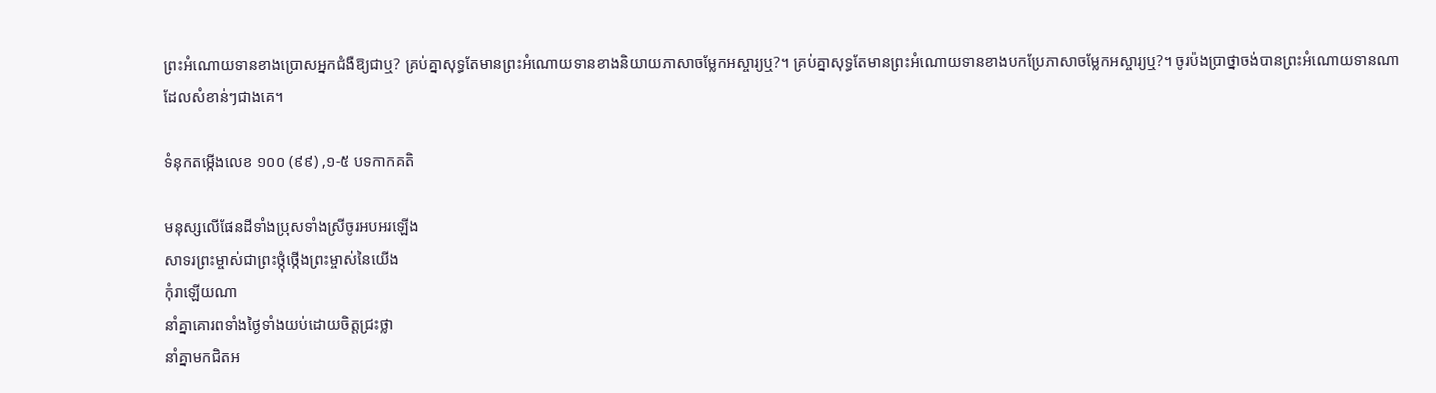ព្រះអំណោយទានខាងប្រោសអ្នកជំងឺឱ្យជាឬ? គ្រប់គ្នាសុទ្ធតែមានព្រះអំណោយទានខាងនិយាយភាសាចម្លែកអស្ចារ្យឬ?។ គ្រប់គ្នាសុទ្ធតែមានព្រះអំណោយទានខាងបកប្រែភាសាចម្លែកអស្ចារ្យឬ?។ ចូរប៉ងប្រាថ្នាចង់បានព្រះអំណោយទានណាដែលសំខាន់ៗជាងគេ។

ទំនុកតម្កើងលេខ ១០០ (៩៩) ,១-៥ បទកាកគតិ

មនុស្សលើផែនដីទាំងប្រុសទាំងស្រីចូរអបអរឡើង
សាទរព្រះម្ចាស់ជាព្រះថ្កុំថ្កើងព្រះម្ចាស់នៃយើង
កុំរាឡើយណា
នាំគ្នាគោរពទាំងថ្ងៃទាំងយប់ដោយចិត្តជ្រះថ្លា
នាំគ្នាមកជិតអ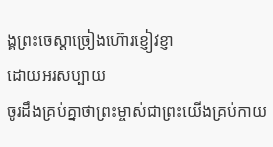ង្គព្រះចេស្ដាច្រៀងហ៊ោរខ្ញៀវខ្ញា
ដោយអរសប្បាយ
ចូរដឹងគ្រប់គ្នាថាព្រះម្ចាស់ជាព្រះយើងគ្រប់កាយ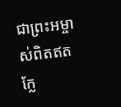ជាព្រះអម្ចាស់ពិតឥតក្លែ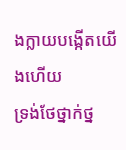ងក្លាយបង្កើតយើងហើយ
ទ្រង់ថែថ្នាក់ថ្ន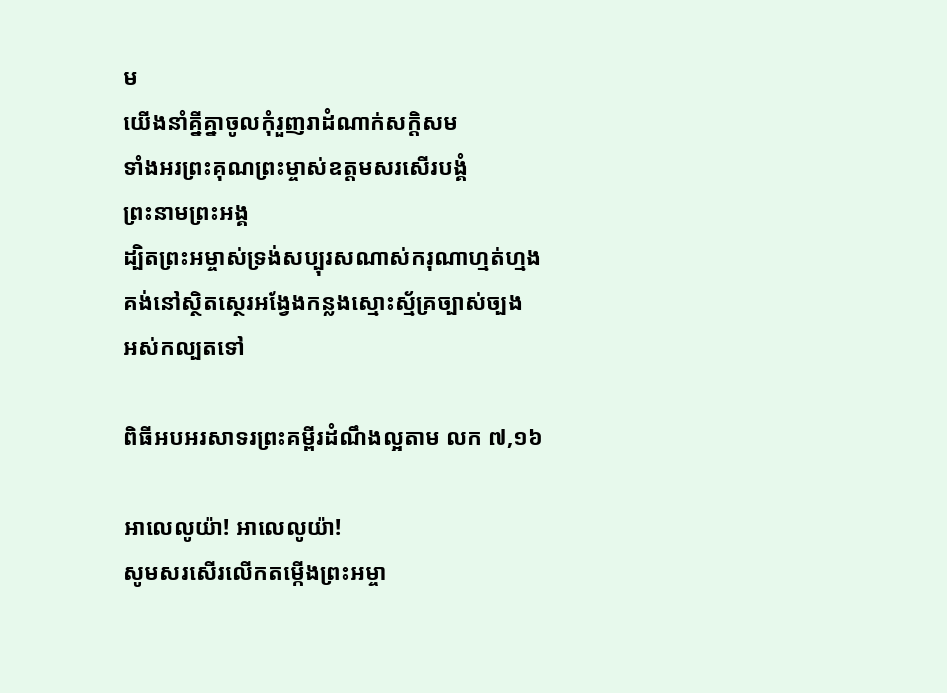ម
យើងនាំគ្នីគ្នាចូលកុំរួញរាដំណាក់សក្ដិសម
ទាំងអរព្រះគុណព្រះម្ចាស់ឧត្តមសរសើរបង្គំ
ព្រះនាមព្រះអង្គ
ដ្បិតព្រះអម្ចាស់ទ្រង់សប្បុរសណាស់ករុណាហ្មត់ហ្មង
គង់នៅស្ថិតស្ថេរអង្វែងកន្លងស្មោះស្ម័គ្រច្បាស់ច្បង
អស់កល្បតទៅ

ពិធីអបអរសាទរព្រះគម្ពីរដំណឹងល្អតាម លក ៧,១៦

អាលេលូយ៉ា! អាលេលូយ៉ា!
សូមសរសើរលើកតម្កើងព្រះអម្ចា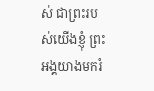ស់ ជាព្រះរបស់យើងខ្ញុំ ព្រះអង្គយាងមករំ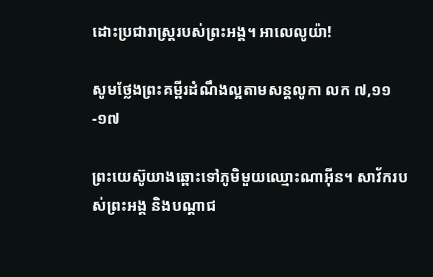ដោះប្រជារាស្រ្ដរបស់ព្រះអង្គ។ អាលេលូយ៉ា!

សូមថ្លែងព្រះគម្ពីរដំណឹងល្អតាមសន្តលូកា លក ៧,១១-១៧

ព្រះយេស៊ូយាងឆ្ពោះទៅភូមិមួយឈ្មោះណាអ៊ីន។ សាវ័ករបស់ព្រះអង្គ និងបណ្ដាជ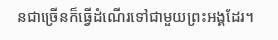នជាច្រើនក៏ធ្វើដំណើរទៅជាមួយព្រះអង្គដែរ។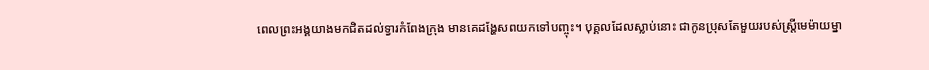ពេលព្រះអង្គយាងមកជិតដល់ទ្វារកំពែងក្រុង មានគេដង្ហែសពយកទៅបញ្ចុះ។ បុគ្គលដែលស្លាប់នោះ ជាកូនប្រុសតែមួយរបស់ស្រ្ដីមេម៉ាយម្នា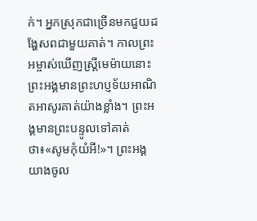ក់។ អ្នកស្រុកជាច្រើនមកជួយដង្ហែសពជាមួយគាត់។ កាលព្រះអម្ចាស់ឃើញស្រ្ដីមេម៉ាយនោះ ព្រះអង្គមានព្រះហប្ញទ័យអាណិតអាសូរគាត់យ៉ាងខ្លាំង។ ព្រះអង្គមានព្រះបន្ទូលទៅគាត់ថា៖«សូមកុំយំអី!»។ ព្រះអង្គយាងចូល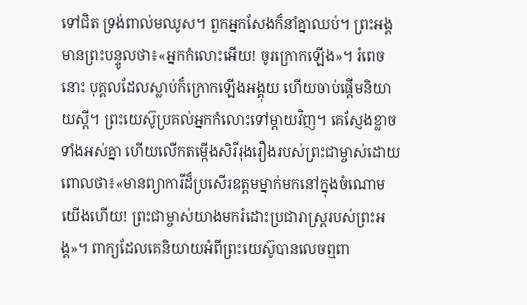ទៅជិត ទ្រង់ពាល់មឈូស។ ពួកអ្នកសែងក៏នាំគ្នាឈប់។ ព្រះអង្គមានព្រះបន្ទូលថា៖«អ្នកកំលោះអើយ! ចូរក្រោកឡើង»។ រំពេចនោះ បុគ្គលដែលស្លាប់ក៏ក្រោកឡើងអង្គុយ ហើយចាប់ផ្ដើមនិយាយស្ដី។ ព្រះយេស៊ូប្រគល់អ្នកកំលោះទៅម្ដាយវិញ។ គេស្ញែងខ្លាចទាំងអស់គ្នា ហើយលើកតម្កើងសិរីរុងរឿងរបស់ព្រះជាម្ចាស់ដោយពោលថា៖«មានព្យាការីដ៏ប្រសើរឧត្តមម្នាក់មកនៅក្នុងចំណោមយើងហើយ! ព្រះជាម្ចាស់យាងមករំដោះប្រជារាស្រ្ដរបស់ព្រះអង្គ»។ ពាក្យដែលគេនិយាយអំពីព្រះយេស៊ូបានលេចឮពា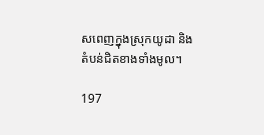សពេញក្នុងស្រុកយូដា និងតំបន់ជិតខាងទាំងមូល។

197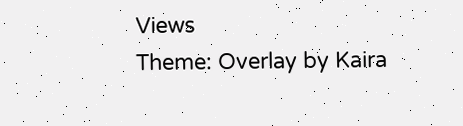Views
Theme: Overlay by Kaira